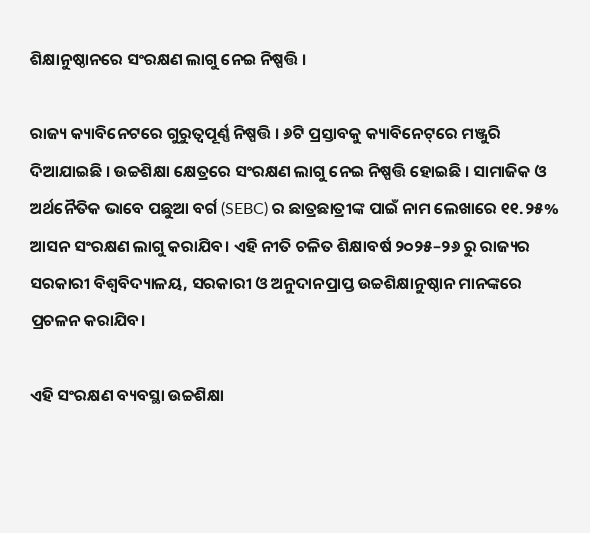ଶିକ୍ଷାନୁଷ୍ଠାନରେ ସଂରକ୍ଷଣ ଲାଗୁ ନେଇ ନିଷ୍ପତ୍ତି ।

ରାଜ୍ୟ କ୍ୟାବିନେଟରେ ଗୁରୁତ୍ୱପୂର୍ଣ୍ଣ ନିଷ୍ପତ୍ତି । ୬ଟି ପ୍ରସ୍ତାବକୁ କ୍ୟାବିନେଟ୍‌ରେ ମଞ୍ଜୁରି ଦିଆଯାଇଛି । ଉଚ୍ଚଶିକ୍ଷା କ୍ଷେତ୍ରରେ ସଂରକ୍ଷଣ ଲାଗୁ ନେଇ ନିଷ୍ପତ୍ତି ହୋଇଛି । ସାମାଜିକ ଓ ଅର୍ଥନୈତିକ ଭାବେ ପଛୁଆ ବର୍ଗ (SEBC) ର ଛାତ୍ରଛାତ୍ରୀଙ୍କ ପାଇଁ ନାମ ଲେଖାରେ ୧୧.୨୫% ଆସନ ସଂରକ୍ଷଣ ଲାଗୁ କରାଯିବ। ଏହି ନୀତି ଚଳିତ ଶିକ୍ଷାବର୍ଷ ୨୦୨୫–୨୬ ରୁ ରାଜ୍ୟର ସରକାରୀ ବିଶ୍ବବିଦ୍ୟାଳୟ, ସରକାରୀ ଓ ଅନୁଦାନପ୍ରାପ୍ତ ଉଚ୍ଚଶିକ୍ଷାନୁଷ୍ଠାନ ମାନଙ୍କରେ ପ୍ରଚଳନ କରାଯିବ।

ଏହି ସଂରକ୍ଷଣ ବ୍ୟବସ୍ଥା ଉଚ୍ଚଶିକ୍ଷା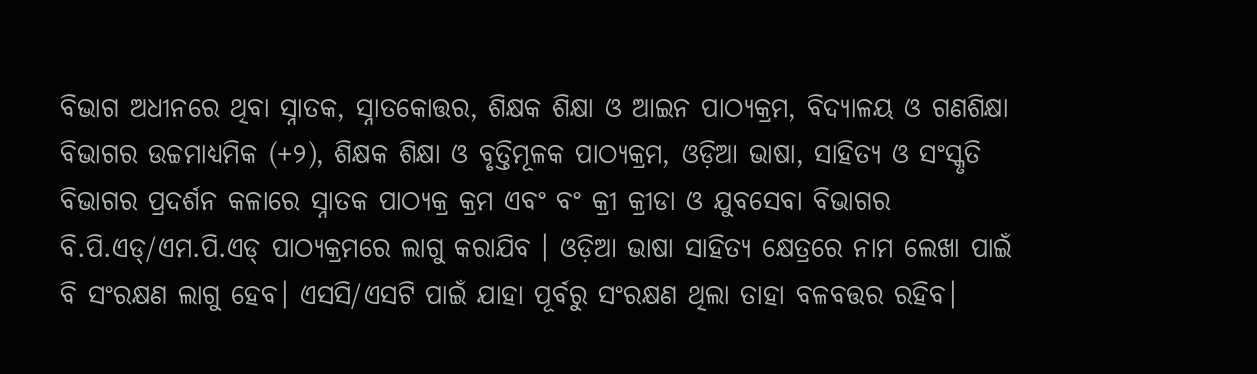ବିଭାଗ ଅଧୀନରେ ଥିବା ସ୍ନାତକ, ସ୍ନାତକୋତ୍ତର, ଶିକ୍ଷକ ଶିକ୍ଷା ଓ ଆଇନ ପାଠ୍ୟକ୍ରମ, ବିଦ୍ୟାଳୟ ଓ ଗଣଶିକ୍ଷା ବିଭାଗର ଉଚ୍ଚମାଧ୍ଯମିକ (+୨), ଶିକ୍ଷକ ଶିକ୍ଷା ଓ ବୃତ୍ତିମୂଳକ ପାଠ୍ୟକ୍ରମ, ଓଡ଼ିଆ ଭାଷା, ସାହିତ୍ୟ ଓ ସଂସ୍କୃତି ବିଭାଗର ପ୍ରଦର୍ଶନ କଳାରେ ସ୍ନାତକ ପାଠ୍ୟକ୍ର କ୍ରମ ଏବଂ ବଂ କ୍ରୀ କ୍ରୀଡା ଓ ଯୁବସେବା ବିଭାଗର ବି.ପି.ଏଡ୍/ଏମ.ପି.ଏଡ୍ ପାଠ୍ୟକ୍ରମରେ ଲାଗୁ କରାଯିବ । ଓଡ଼ିଆ ଭାଷା ସାହିତ୍ୟ କ୍ଷେତ୍ରରେ ନାମ ଲେଖା ପାଇଁ ବି ସଂରକ୍ଷଣ ଲାଗୁ ହେବ। ଏସସି/ଏସଟି ପାଇଁ ଯାହା ପୂର୍ବରୁ ସଂରକ୍ଷଣ ଥିଲା ତାହା ବଳବତ୍ତର ରହିବ।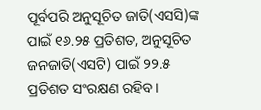ପୂର୍ବପରି ଅନୁସୂଚିତ ଜାତି(ଏସସି)ଙ୍କ ପାଇଁ ୧୬.୨୫ ପ୍ରତିଶତ, ଅନୁସୂଚିତ ଜନଜାତି(ଏସଟି) ପାଇଁ ୨୨.୫ ପ୍ରତିଶତ ସଂରକ୍ଷଣ ରହିବ।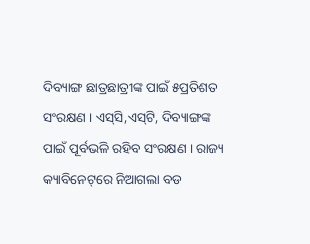ଦିବ୍ୟାଙ୍ଗ ଛାତ୍ରଛାତ୍ରୀଙ୍କ ପାଇଁ ୫ପ୍ରତିଶତ ସଂରକ୍ଷଣ । ଏସ୍‌ସି,ଏସ୍‌ଟି, ଦିବ୍ୟାଙ୍ଗଙ୍କ ପାଇଁ ପୂର୍ବଭଳି ରହିବ ସଂରକ୍ଷଣ । ରାଜ୍ୟ କ୍ୟାବିନେଟ୍‌ରେ ନିଆଗଲା ବଡ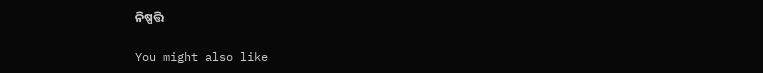ନିଷ୍ପତ୍ତି

You might also like